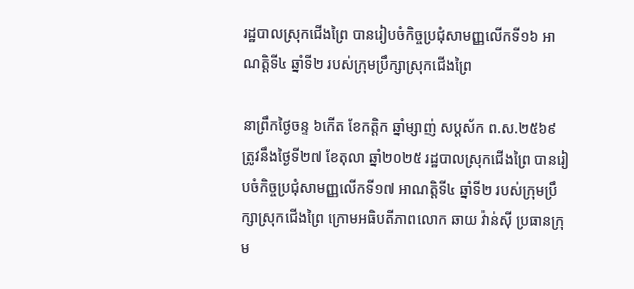រដ្ឋបាលស្រុកជើងព្រៃ បានរៀបចំកិច្ចប្រជុំសាមញ្ញលើកទី១៦ អាណត្តិទី៤ ឆ្នាំទី២ របស់ក្រុមប្រឹក្សាស្រុកជើងព្រៃ

នាព្រឹកថ្ងៃចន្ទ ៦កើត ខែកត្តិក ឆ្នាំម្សាញ់ សប្ដស័ក ព.ស.២៥៦៩ ត្រូវនឹងថ្ងៃទី២៧ ខែតុលា ឆ្នាំ២០២៥ រដ្ឋបាលស្រុកជើងព្រៃ បានរៀបចំកិច្ចប្រជុំសាមញ្ញលើកទី១៧ អាណត្តិទី៤ ឆ្នាំទី២ របស់ក្រុមប្រឹក្សាស្រុកជើងព្រៃ ក្រោមអធិបតីភាពលោក ឆាយ វ៉ាន់ស៊ី ប្រធានក្រុម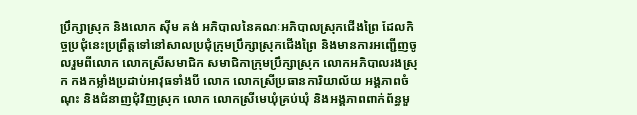ប្រឹក្សាស្រុក និងលោក ស៊ីម គង់ អភិបាលនៃគណៈអភិបាលស្រុកជើងព្រៃ ដែលកិច្ចប្រជុំនេះប្រព្រឹត្តទៅនៅសាលប្រជុំក្រុមប្រឹក្សាស្រុកជើងព្រៃ និងមានការអញ្ជើញចូលរួមពីលោក លោកស្រីសមាជិក សមាជិកាក្រុមប្រឹក្សាស្រុក លោកអភិបាលរងស្រុក កងកម្លាំងប្រដាប់អាវុធទាំងបី លោក លោកស្រីប្រធានការិយាល័យ អង្គភាពចំណុះ និងជំនាញជុំវិញស្រុក លោក លោកស្រីមេឃុំគ្រប់ឃុំ និងអង្គភាពពាក់ព័ន្ធមួ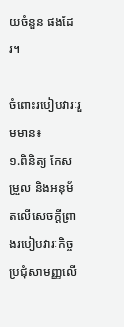យចំនួន ផងដែរ។

ចំពោះរបៀបវារៈរួមមាន៖
១.ពិនិត្យ កែសម្រួល និងអនុម័តលើសេចក្ដីព្រាងរបៀបវារៈកិច្ចប្រជុំសាមញ្ញលើ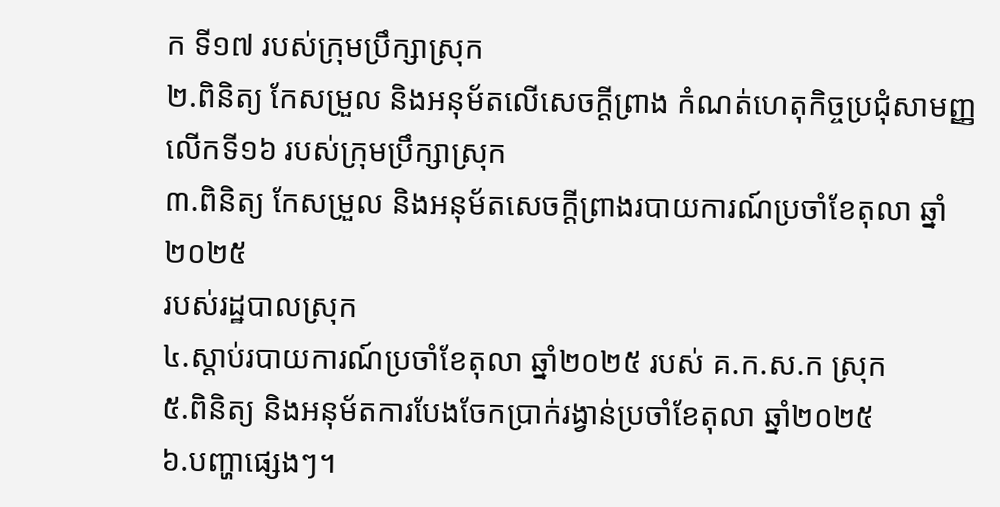ក ទី១៧ របស់ក្រុមប្រឹក្សាស្រុក
២.ពិនិត្យ កែសម្រួល និងអនុម័តលើសេចក្ដីព្រាង កំណត់ហេតុកិច្ចប្រជុំសាមញ្ញ លើកទី១៦ របស់ក្រុមប្រឹក្សាស្រុក
៣.ពិនិត្យ កែសម្រួល និងអនុម័តសេចក្ដីព្រាងរបាយការណ៍ប្រចាំខែតុលា ឆ្នាំ២០២៥
របស់រដ្ឋបាលស្រុក
៤.ស្ដាប់របាយការណ៍ប្រចាំខែតុលា ឆ្នាំ២០២៥ របស់ គ.ក.ស.ក ស្រុក
៥.ពិនិត្យ និងអនុម័តការបែងចែកប្រាក់រង្វាន់ប្រចាំខែតុលា ឆ្នាំ២០២៥
៦.បញ្ហាផ្សេងៗ។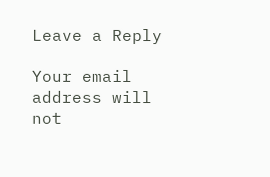Leave a Reply

Your email address will not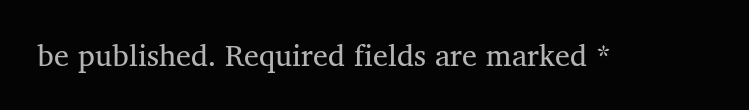be published. Required fields are marked *